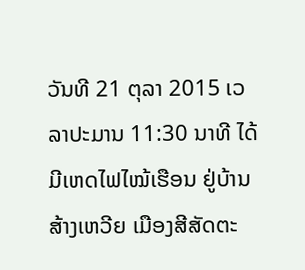ວັນທີ 21 ຕຸລາ 2015 ເວລາປະມານ 11:30 ນາທີ ໄດ້ມີເຫດໄຟໄໝ້ເຮືອນ ຢູ່ບ້ານ ສ້າງເຫວີຍ ເມືອງສີສັດຕະ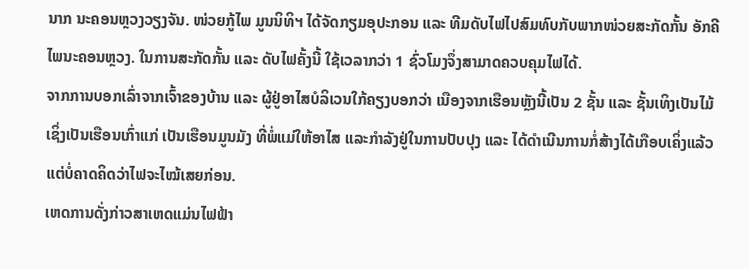ນາກ ນະຄອນຫຼວງວຽງຈັນ. ໜ່ວຍກູ້ໄພ ມູນນິທິຯ ໄດ້ຈັດກຽມອຸປະກອນ ແລະ ທີມດັບໄຟໄປສົມທົບກັບພາກໜ່ວຍສະກັດກັ້ນ ອັກຄີໄພນະຄອນຫຼວງ. ໃນການສະກັດກັ້ນ ແລະ ດັບໄຟຄັ້ງນີ້ ໃຊ້ເວລາກວ່າ 1 ຊົ່ວໂມງຈຶ່ງສາມາດຄວບຄຸມໄຟໄດ້.
ຈາກການບອກເລົ່າຈາກເຈົ້າຂອງບ້ານ ແລະ ຜູ້ຢູ່ອາໄສບໍລິເວນໃກ້ຄຽງບອກວ່າ ເນືອງຈາກເຮືອນຫຼັງນີ້ເປັນ 2 ຊັ້ນ ແລະ ຊັ້ນເທິງເປັນໄມ້ ເຊິ່ງເປັນເຮືອນເກົ່າແກ່ ເປັນເຮືອນມູນມັງ ທີ່ພໍ່ແມ່ໃຫ້ອາໄສ ແລະກຳລັງຢູ່ໃນການປັບປຸງ ແລະ ໄດ້ດຳເນີນການກໍ່ສ້າງໄດ້ເກືອບເຄິ່ງແລ້ວ ແຕ່ບໍ່ຄາດຄິດວ່າໄຟຈະໄໝ້ເສຍກ່ອນ.
ເຫດການດັ່ງກ່າວສາເຫດແມ່ນໄຟຟ້າ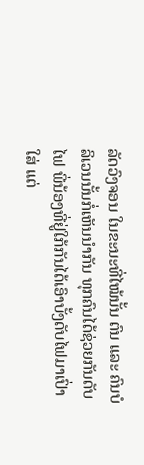ລັດວົງຈອນ ໃນຂະນະທີ່ໄໝ້ນັ້ນ ຕົນ ແລະ ຄົນບໍລິເວນນັ້ນກໍ່ເຫັນນຳກັນ ທຸກຄົນໄດ້ຊ່ວຍກັນດັບໄຟ ພີ່ນ້ອງທີ່ຢູ່ໃກ້ກັນໄດ້ເອົາບັ້ງດັບໄຟມາເປົ່າໃສ່ ແຕ່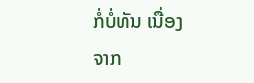ກໍ່ບໍ່ທັນ ເນື່ອງຈາກ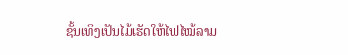ຊັ້ນເທິງເປັນໄມ້ເຮັດໃຫ້ໄຟໄໝ້ລາມ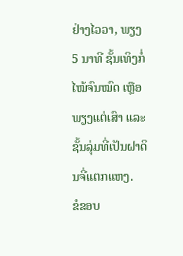ຢ່າງໄວວາ, ພຽງ 5 ນາທີ ຊັ້ນເທິງກໍ່ໄໝ້ຈົນໝົດ ເຫຼືອພຽງແຕ່ເສົາ ແລະ ຊັ້ນລຸ່ມທີ່ເປັນຝາດິນຈີ່ແຕກແຫງ.
ຂໍຂອບ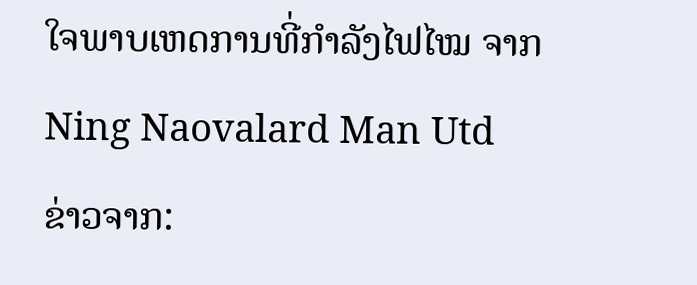ໃຈພາບເຫດການທີ່ກຳລັງໄຟໄໝ ຈາກ
Ning Naovalard Man Utd
ຂ່າວຈາກ: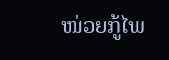ໜ່ວຍກູ້ໄພ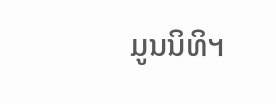ມູນນິທິຯ